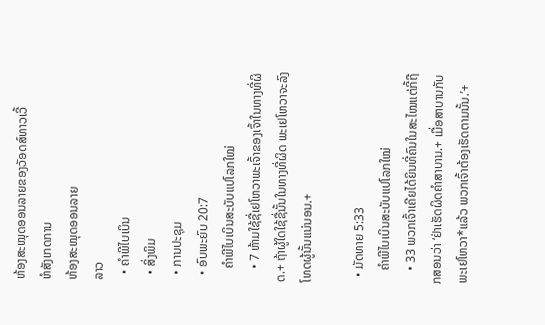ຫ້ອງສະໝຸດອອນລາຍຂອງວັອດສ໌ທາວເວີ້
ຫໍສັງເກດການ
ຫ້ອງສະໝຸດອອນລາຍ
ລາວ
  • ຄຳພີໄບເບິນ
  • ສິ່ງພິມ
  • ການປະຊຸມ
  • ອົບພະຍົບ 20:7
    ຄຳພີໄບເບິນສະບັບແປໂລກໃໝ່
    • 7 ຫ້າມໃຊ້ຊື່ເຢໂຫວາພະເຈົ້າຂອງເຈົ້າໃນທາງທີ່ຜິດ.+ ຖ້າຜູ້ໃດໃຊ້ຊື່ນັ້ນໃນທາງທີ່ຜິດ ພະເຢໂຫວາຈະລົງໂທດຜູ້ນັ້ນແນ່ນອນ.+

  • ມັດທາຍ 5:33
    ຄຳພີໄບເບິນສະບັບແປໂລກໃໝ່
    • 33 ພວກເຈົ້າເຄີຍໄດ້ຍິນທີ່ຄົນໃນສະໄໝແຕ່ກີ້ຖືກສອນວ່າ ‘ຢ່າເຮັດຜິດຄຳສາບານ.+ ເມື່ອສາບານກັບພະເຢໂຫວາ*ແລ້ວ ພວກເຈົ້າຕ້ອງເຮັດຕາມນັ້ນ.’+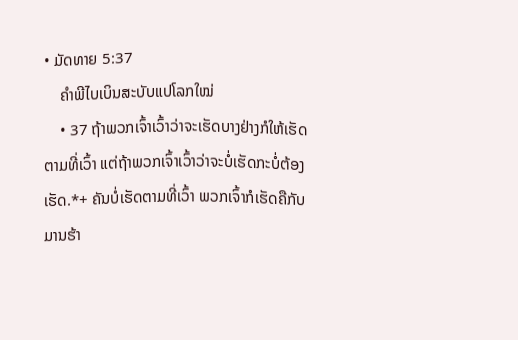• ມັດທາຍ 5:37
    ຄຳພີໄບເບິນສະບັບແປໂລກໃໝ່
    • 37 ຖ້າພວກເຈົ້າເວົ້າວ່າຈະເຮັດບາງຢ່າງກໍໃຫ້ເຮັດຕາມທີ່ເວົ້າ ແຕ່ຖ້າພວກເຈົ້າເວົ້າວ່າຈະບໍ່ເຮັດກະບໍ່ຕ້ອງເຮັດ.*+ ຄັນບໍ່ເຮັດຕາມທີ່ເວົ້າ ພວກເຈົ້າກໍເຮັດຄືກັບມານຮ້າ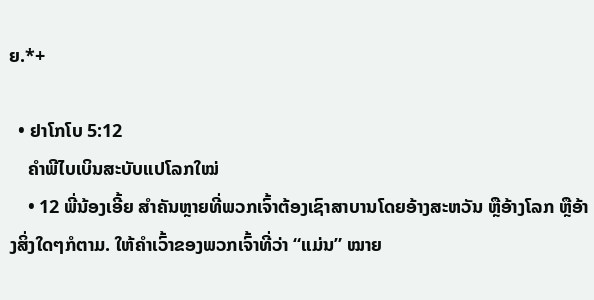ຍ.*+

  • ຢາໂກໂບ 5:12
    ຄຳພີໄບເບິນສະບັບແປໂລກໃໝ່
    • 12 ພີ່ນ້ອງເອີ້ຍ ສຳຄັນຫຼາຍທີ່ພວກເຈົ້າຕ້ອງເຊົາສາບານໂດຍອ້າງສະຫວັນ ຫຼືອ້າງໂລກ ຫຼືອ້າງສິ່ງໃດໆກໍຕາມ. ໃຫ້ຄຳເວົ້າຂອງພວກເຈົ້າທີ່ວ່າ “ແມ່ນ” ໝາຍ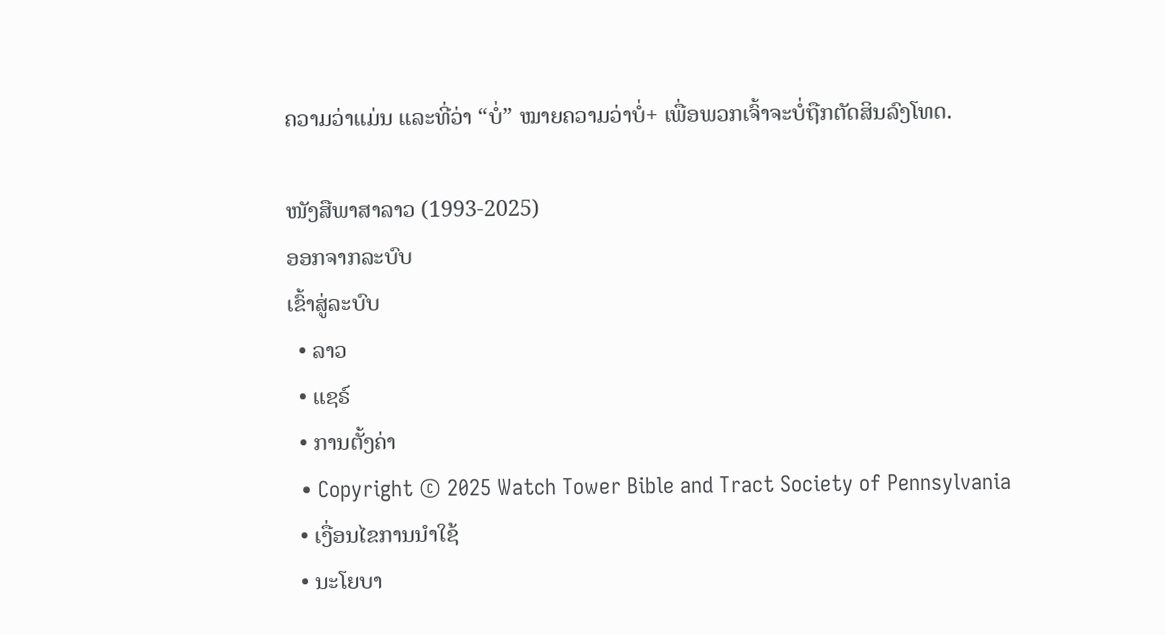ຄວາມວ່າແມ່ນ ແລະທີ່ວ່າ “ບໍ່” ໝາຍຄວາມວ່າບໍ່+ ເພື່ອພວກເຈົ້າຈະບໍ່ຖືກຕັດສິນລົງໂທດ.

ໜັງສືພາສາລາວ (1993-2025)
ອອກຈາກລະບົບ
ເຂົ້າສູ່ລະບົບ
  • ລາວ
  • ແຊຣ໌
  • ການຕັ້ງຄ່າ
  • Copyright © 2025 Watch Tower Bible and Tract Society of Pennsylvania
  • ເງື່ອນໄຂການນຳໃຊ້
  • ນະໂຍບາ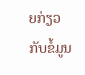ຍກ່ຽວກັບຂໍ້ມູນ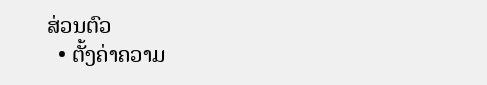ສ່ວນຕົວ
  • ຕັ້ງຄ່າຄວາມ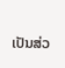ເປັນສ່ວ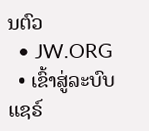ນຕົວ
  • JW.ORG
  • ເຂົ້າສູ່ລະບົບ
ແຊຣ໌